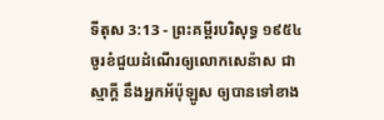ទីតុស 3:13 - ព្រះគម្ពីរបរិសុទ្ធ ១៩៥៤ ចូរខំជួយដំណើរឲ្យលោកសេន៉ាស ជាស្មាក្តី នឹងអ្នកអ័ប៉ុឡូស ឲ្យបានទៅខាង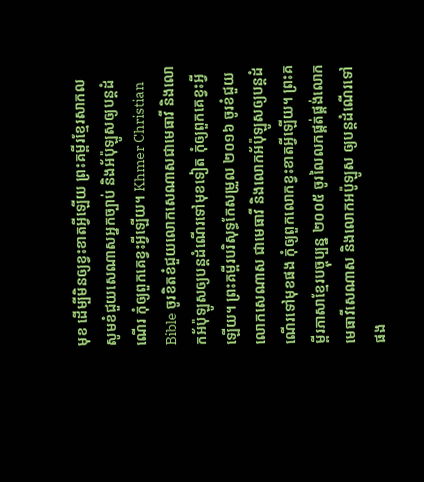មុខ ដើម្បីមិនឲ្យខ្វះខាតអ្វីឡើយ ព្រះគម្ពីរខ្មែរសាកល សូមខំជួយសេណាសអ្នកច្បាប់ និងអ័ប៉ុឡូសឲ្យបន្តដំណើរ កុំឲ្យពួកគេខ្វះអ្វីឡើយ។ Khmer Christian Bible ចូរខិតខំជួយលោកសេណាសជាមេធាវី និងលោកអ័ប៉ុឡូសឲ្យបន្តដំណើរទៅមុខទៀត កុំឲ្យពួកគេខ្វះអ្វីឡើយ។ ព្រះគម្ពីរបរិសុទ្ធកែសម្រួល ២០១៦ ចូរខំជួយលោកសេណាស ជាមេធាវី និងលោកអ័ប៉ុឡូសឲ្យបន្តដំណើរទៅមុខផង កុំឲ្យពួកលោកខ្វះខាតអ្វីឡើយ។ ព្រះគម្ពីរភាសាខ្មែរបច្ចុប្បន្ន ២០០៥ ចូរលៃលកផ្គត់ផ្គង់លោកមេធាវីសេណាស និងលោកអប៉ូឡូស ឲ្យបន្តដំណើរទៅផង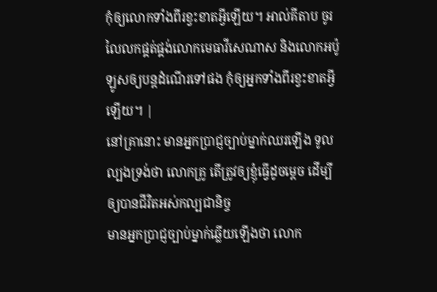កុំឲ្យលោកទាំងពីរខ្វះខាតអ្វីឡើយ។ អាល់គីតាប ចូរលៃលកផ្គត់ផ្គង់លោកមេធាវីសេណាស និងលោកអប៉ូឡូសឲ្យបន្ដដំណើរទៅផង កុំឲ្យអ្នកទាំងពីរខ្វះខាតអ្វីឡើយ។ |
នៅគ្រានោះ មានអ្នកប្រាជ្ញច្បាប់ម្នាក់ឈរឡើង ទូលល្បងទ្រង់ថា លោកគ្រូ តើត្រូវឲ្យខ្ញុំធ្វើដូចម្តេច ដើម្បីឲ្យបានជីវិតអស់កល្បជានិច្ច
មានអ្នកប្រាជ្ញច្បាប់ម្នាក់ឆ្លើយឡើងថា លោក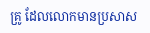គ្រូ ដែលលោកមានប្រសាស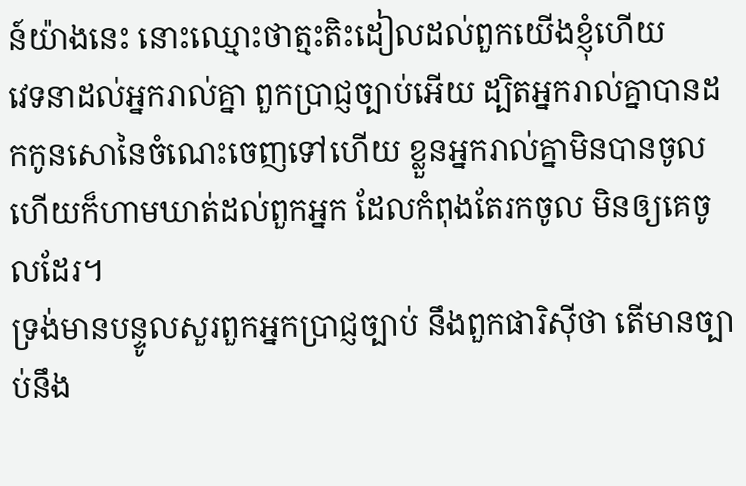ន៍យ៉ាងនេះ នោះឈ្មោះថាត្មះតិះដៀលដល់ពួកយើងខ្ញុំហើយ
វេទនាដល់អ្នករាល់គ្នា ពួកប្រាជ្ញច្បាប់អើយ ដ្បិតអ្នករាល់គ្នាបានដកកូនសោនៃចំណេះចេញទៅហើយ ខ្លួនអ្នករាល់គ្នាមិនបានចូល ហើយក៏ហាមឃាត់ដល់ពួកអ្នក ដែលកំពុងតែរកចូល មិនឲ្យគេចូលដែរ។
ទ្រង់មានបន្ទូលសួរពួកអ្នកប្រាជ្ញច្បាប់ នឹងពួកផារិស៊ីថា តើមានច្បាប់នឹង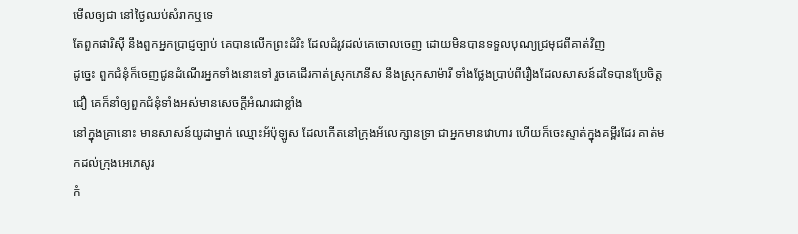មើលឲ្យជា នៅថ្ងៃឈប់សំរាកឬទេ
តែពួកផារិស៊ី នឹងពួកអ្នកប្រាជ្ញច្បាប់ គេបានលើកព្រះដំរិះ ដែលដំរូវដល់គេចោលចេញ ដោយមិនបានទទួលបុណ្យជ្រមុជពីគាត់វិញ
ដូច្នេះ ពួកជំនុំក៏ចេញជូនដំណើរអ្នកទាំងនោះទៅ រួចគេដើរកាត់ស្រុកភេនីស នឹងស្រុកសាម៉ារី ទាំងថ្លែងប្រាប់ពីរឿងដែលសាសន៍ដទៃបានប្រែចិត្តជឿ គេក៏នាំឲ្យពួកជំនុំទាំងអស់មានសេចក្ដីអំណរជាខ្លាំង
នៅក្នុងគ្រានោះ មានសាសន៍យូដាម្នាក់ ឈ្មោះអ័ប៉ុឡូស ដែលកើតនៅក្រុងអ័លេក្សានទ្រា ជាអ្នកមានវោហារ ហើយក៏ចេះស្ទាត់ក្នុងគម្ពីរដែរ គាត់មកដល់ក្រុងអេភេសូរ
កំ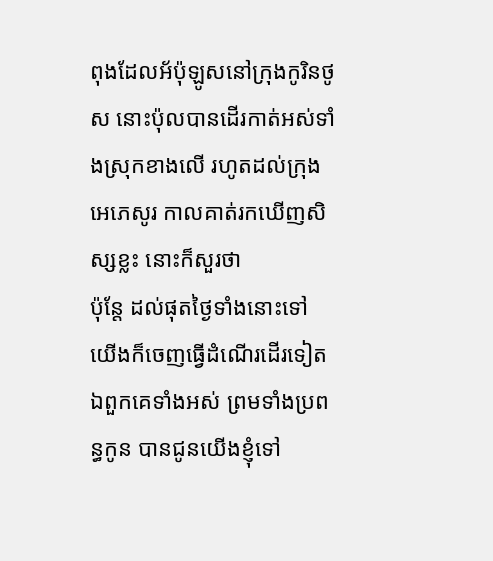ពុងដែលអ័ប៉ុឡូសនៅក្រុងកូរិនថូស នោះប៉ុលបានដើរកាត់អស់ទាំងស្រុកខាងលើ រហូតដល់ក្រុងអេភេសូរ កាលគាត់រកឃើញសិស្សខ្លះ នោះក៏សួរថា
ប៉ុន្តែ ដល់ផុតថ្ងៃទាំងនោះទៅ យើងក៏ចេញធ្វើដំណើរដើរទៀត ឯពួកគេទាំងអស់ ព្រមទាំងប្រពន្ធកូន បានជូនយើងខ្ញុំទៅ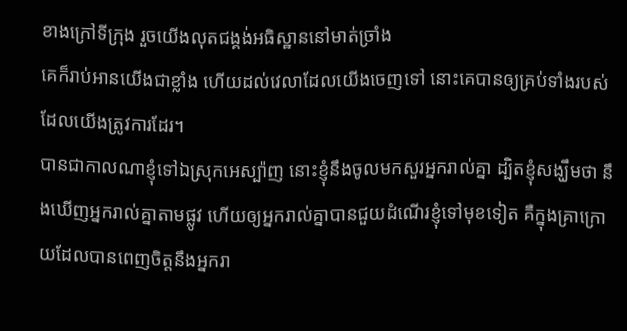ខាងក្រៅទីក្រុង រួចយើងលុតជង្គង់អធិស្ឋាននៅមាត់ច្រាំង
គេក៏រាប់អានយើងជាខ្លាំង ហើយដល់វេលាដែលយើងចេញទៅ នោះគេបានឲ្យគ្រប់ទាំងរបស់ដែលយើងត្រូវការដែរ។
បានជាកាលណាខ្ញុំទៅឯស្រុកអេស្ប៉ាញ នោះខ្ញុំនឹងចូលមកសួរអ្នករាល់គ្នា ដ្បិតខ្ញុំសង្ឃឹមថា នឹងឃើញអ្នករាល់គ្នាតាមផ្លូវ ហើយឲ្យអ្នករាល់គ្នាបានជួយដំណើរខ្ញុំទៅមុខទៀត គឺក្នុងគ្រាក្រោយដែលបានពេញចិត្តនឹងអ្នករា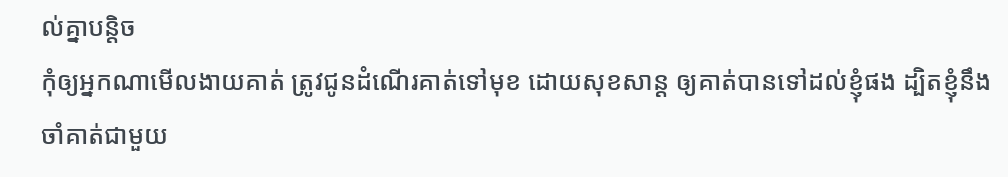ល់គ្នាបន្តិច
កុំឲ្យអ្នកណាមើលងាយគាត់ ត្រូវជូនដំណើរគាត់ទៅមុខ ដោយសុខសាន្ត ឲ្យគាត់បានទៅដល់ខ្ញុំផង ដ្បិតខ្ញុំនឹងចាំគាត់ជាមួយ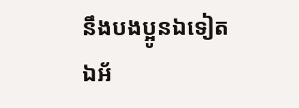នឹងបងប្អូនឯទៀត
ឯអ័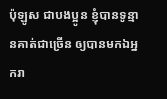ប៉ុឡូស ជាបងប្អូន ខ្ញុំបានទូន្មានគាត់ជាច្រើន ឲ្យបានមកឯអ្នករា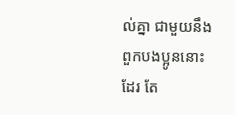ល់គ្នា ជាមួយនឹងពួកបងប្អូននោះដែរ តែ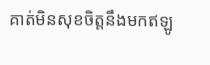គាត់មិនសុខចិត្តនឹងមកឥឡូ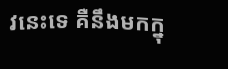វនេះទេ គឺនឹងមកក្នុ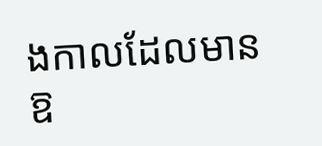ងកាលដែលមានឱ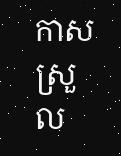កាសស្រួល